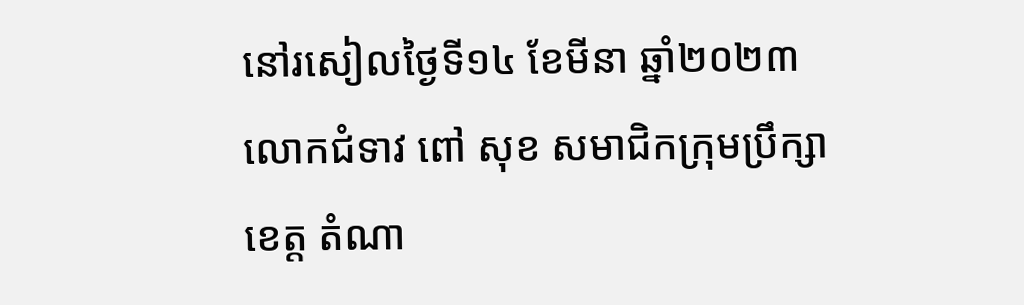នៅរសៀលថ្ងៃទី១៤ ខែមីនា ឆ្នាំ២០២៣ លោកជំទាវ ពៅ សុខ សមាជិកក្រុមប្រឹក្សាខេត្ត តំណា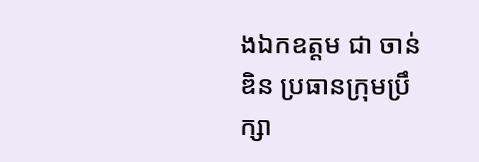ងឯកឧត្តម ជា ចាន់ឌិន ប្រធានក្រុមប្រឹក្សា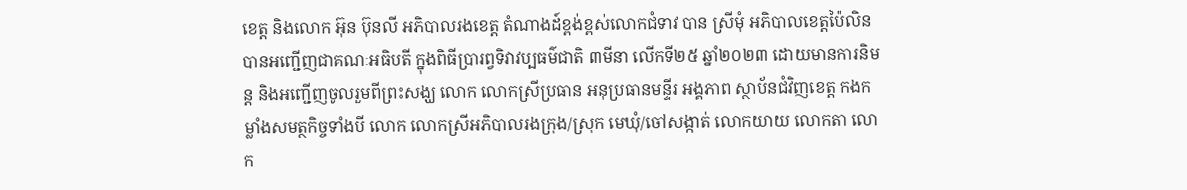ខេត្ត និងលោក អ៊ុន ប៊ុនលី អភិបាលរងខេត្ត តំណាងដ៍ខ្ពង់ខ្ពស់លោកជំទាវ បាន ស្រីមុំ អភិបាលខេត្តប៉ៃលិន បានអញ្ជើញជាគណៈអធិបតី ក្នុងពិធីប្រារព្វទិវាវប្បធម៌ជាតិ ៣មីនា លើកទី២៥ ឆ្នាំ២០២៣ ដោយមានការនិមន្ត និងអញ្ជើញចូលរួមពីព្រះសង្ឃ លោក លោកស្រីប្រធាន អនុប្រធានមន្ទីរ អង្គភាព ស្ថាប័នជំវិញខេត្ត កងកម្លាំងសមត្ថកិច្ចទាំងបី លោក លោកស្រីអភិបាលរងក្រុង/ស្រុក មេឃុំ/ចៅសង្កាត់ លោកយាយ លោកតា លោក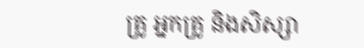គ្រូ អ្នកគ្រូ និងសិស្សា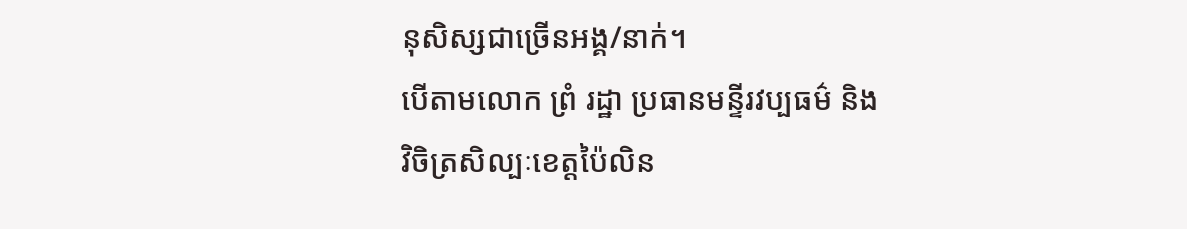នុសិស្សជាច្រើនអង្គ/នាក់។
បើតាមលោក ព្រំ រដ្ឋា ប្រធានមន្ទីរវប្បធម៌ និងវិចិត្រសិល្បៈខេត្តប៉ៃលិន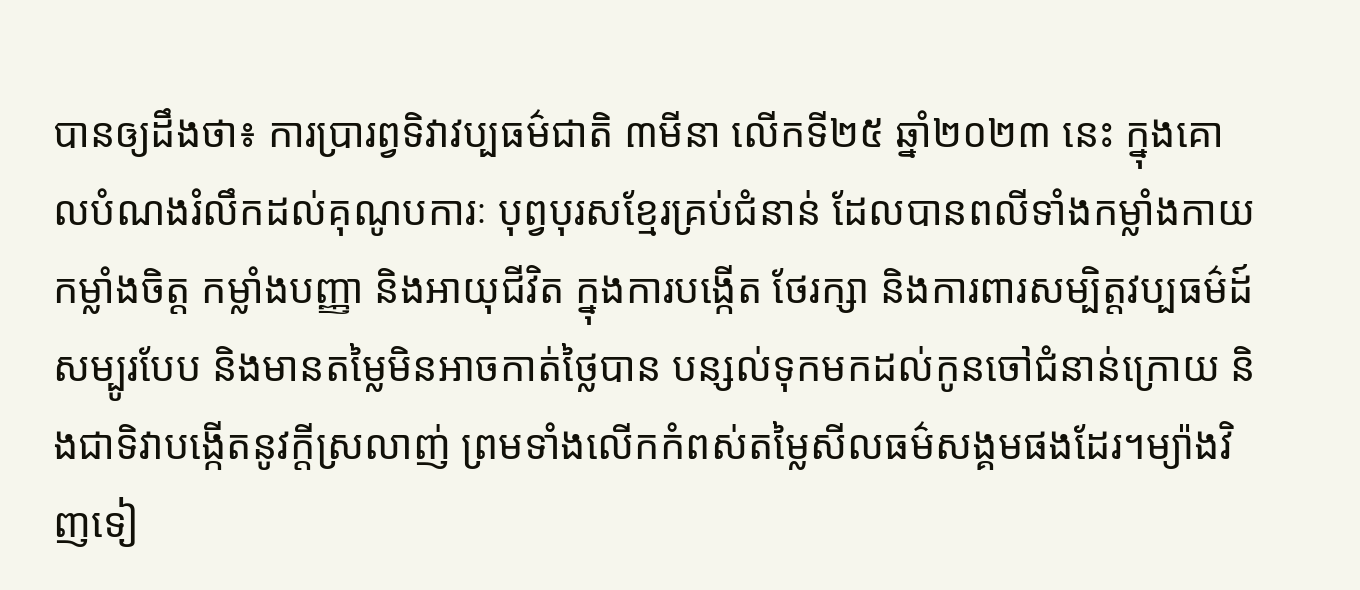បានឲ្យដឹងថា៖ ការប្រារព្វទិវាវប្បធម៌ជាតិ ៣មីនា លើកទី២៥ ឆ្នាំ២០២៣ នេះ ក្នុងគោលបំណងរំលឹកដល់គុណូបការៈ បុព្វបុរសខ្មែរគ្រប់ជំនាន់ ដែលបានពលីទាំងកម្លាំងកាយ កម្លាំងចិត្ត កម្លាំងបញ្ញា និងអាយុជីវិត ក្នុងការបង្កើត ថែរក្សា និងការពារសម្បិត្តវប្បធម៌ដ៍សម្បូរបែប និងមានតម្លៃមិនអាចកាត់ថ្លៃបាន បន្សល់ទុកមកដល់កូនចៅជំនាន់ក្រោយ និងជាទិវាបង្កើតនូវក្តីស្រលាញ់ ព្រមទាំងលើកកំពស់តម្លៃសីលធម៌សង្គមផងដែរ។ម្យ៉ាងវិញទៀ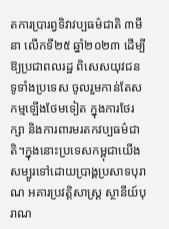តការប្រារព្វទិវាវប្បធម៌ជាតិ ៣មីនា លើកទី២៥ ឆ្នាំ២០២៣ ដើម្បីឱ្យប្រជាពលរដ្ឋ ពិសេសយុវជនទូទាំងប្រទេស ចូលរួមកាន់តែសកម្មឡើងថែមទៀត ក្នុងការថែរក្សា និងការពារមរតកវប្បធម៌ជាតិ។ក្នុងនោះប្រទេសកម្ពុជាយើង សម្បូរទៅដោយប្រាង្គប្រសាទបុរាណ អគារប្រវត្តិសាស្ត្រ ស្ថានីយ៍បុរាណ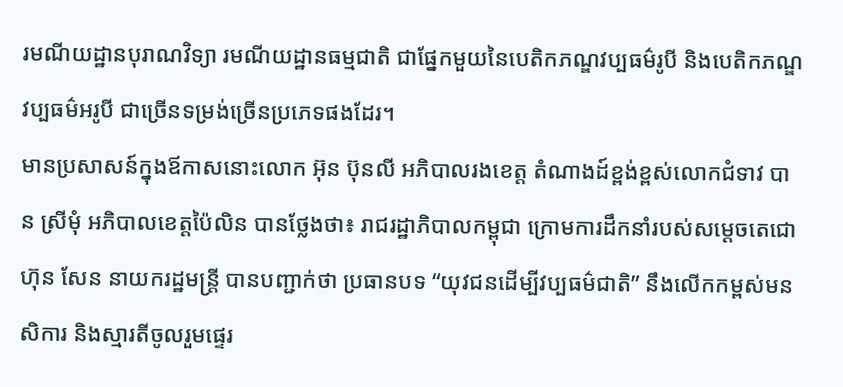រមណីយដ្ឋានបុរាណវិទ្យា រមណីយដ្ឋានធម្មជាតិ ជាផ្នែកមួយនៃបេតិកភណ្ឌវប្បធម៌រូបី និងបេតិកភណ្ឌវប្បធម៌អរូបី ជាច្រើនទម្រង់ច្រើនប្រភេទផងដែរ។
មានប្រសាសន៍ក្នុងឪកាសនោះលោក អ៊ុន ប៊ុនលី អភិបាលរងខេត្ត តំណាងដ៍ខ្ពង់ខ្ពស់លោកជំទាវ បាន ស្រីមុំ អភិបាលខេត្តប៉ៃលិន បានថ្លែងថា៖ រាជរដ្ឋាភិបាលកម្ពុជា ក្រោមការដឹកនាំរបស់សម្តេចតេជោ ហ៊ុន សែន នាយករដ្ឋមន្ត្រី បានបញ្ជាក់ថា ប្រធានបទ “យុវជនដើម្បីវប្បធម៌ជាតិ” នឹងលើកកម្ពស់មនសិការ និងស្មារតីចូលរួមផ្ទេរ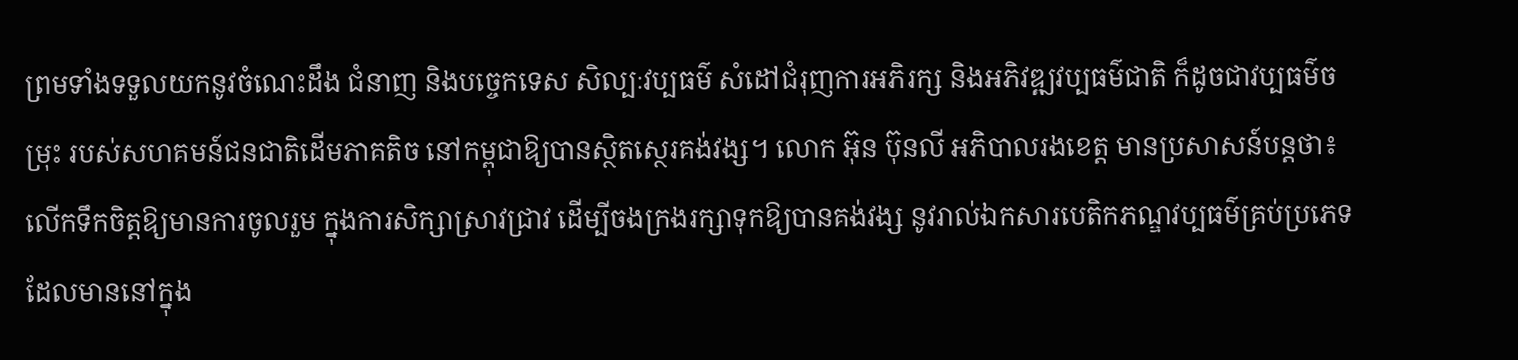ព្រមទាំងទទួលយកនូវចំណេះដឹង ជំនាញ និងបច្ចេកទេស សិល្បៈវប្បធម៌ សំដៅជំរុញការអភិរក្ស និងអភិវឌ្ឍវប្បធម៌ជាតិ ក៏ដូចជាវប្បធម៌ចម្រុះ របស់សហគមន៍ជនជាតិដើមភាគតិច នៅកម្ពុជាឱ្យបានស្ថិតស្ថេរគង់វង្ស។ លោក អ៊ុន ប៊ុនលី អភិបាលរងខេត្ត មានប្រសាសន៍បន្តថា៖ លើកទឹកចិត្តឱ្យមានការចូលរួម ក្នុងការសិក្សាស្រាវជ្រាវ ដើម្បីចងក្រងរក្សាទុកឱ្យបានគង់វង្ស នូវរាល់ឯកសារបេតិកភណ្ឌវប្បធម៌គ្រប់ប្រភេទ ដែលមាននៅក្នុង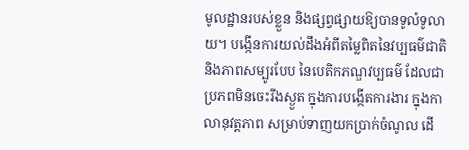មូលដ្ឋានរបស់ខ្លួន និងផ្សព្វផ្សាយឱ្យបានទូលំទូលាយ។ បង្កើនការយល់ដឹងអំពីតម្លៃពិតនៃវប្បធម៌ជាតិ និងភាពសម្បូរបែប នៃបេតិកភណ្ឌវប្បធម៌ ដែលជាប្រភពមិនចេះរីងស្ងួត ក្នុងការបង្កើតការងារ ក្នុងកាលានុវត្តភាព សម្រាប់ទាញយកប្រាក់ចំណូល ដើ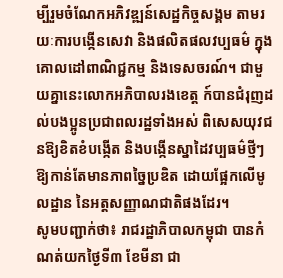ម្បីរួមចំណែកអភិវឌ្ឍន៍សេដ្ឋកិច្ចសង្គម តាមរយៈការបង្កើនសេវា និងផលិតផលវប្បធម៌ ក្នុងគោលដៅពាណិជ្ជកម្ម និងទេសចរណ៍។ ជាមួយគ្នានេះលោកអភិបាលរងខេត្ត ក៍បានជំរុញដល់បងប្អូនប្រជាពលរដ្ឋទាំងអស់ ពិសេសយុវជនឱ្យខិតខំបង្កើត និងបង្កើនស្នាដៃវប្បធម៌ថ្មីៗ ឱ្យកាន់តែមានភាពច្នៃប្រឌិត ដោយផ្អែកលើមូលដ្ឋាន នៃអត្តសញ្ញាណជាតិផងដែរ។
សូមបញ្ជាក់ថា៖ រាជរដ្ឋាភិបាលកម្ពុជា បានកំណត់យកថ្ងៃទី៣ ខែមីនា ជា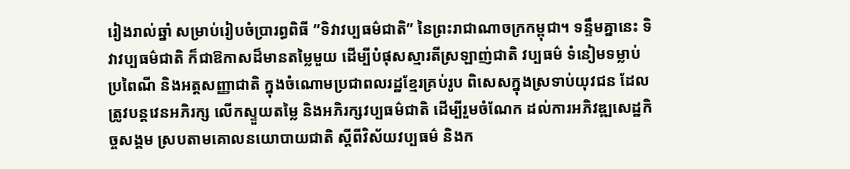រៀងរាល់ឆ្នាំ សម្រាប់រៀបចំប្រារព្ធពិធី ”ទិវាវប្បធម៌ជាតិ” នៃព្រះរាជាណាចក្រកម្ពុជា។ ទន្ទឹមគ្នានេះ ទិវាវប្បធម៌ជាតិ ក៏ជាឱកាសដ៏មានតម្លៃមួយ ដើម្បីបំផុសស្មារតីស្រឡាញ់ជាតិ វប្បធម៌ ទំនៀមទម្លាប់ ប្រពៃណី និងអត្តសញ្ញាជាតិ ក្នុងចំណោមប្រជាពលរដ្ឋខ្មែរគ្រប់រូប ពិសេសក្នុងស្រទាប់យុវជន ដែលត្រូវបន្តវេនអភិរក្ស លើកស្ទួយតម្លៃ និងអភិរក្សវប្បធម៌ជាតិ ដើម្បីរួមចំណែក ដល់ការអភិវឌ្ឍសេដ្ឋកិច្ចសង្គម ស្របតាមគោលនយោបាយជាតិ ស្ដីពីវិស័យវប្បធម៌ និងក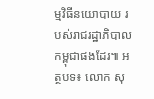ម្មវិធីនយោបាយ របស់រាជរដ្ឋាភិបាលកម្ពុជាផងដែរ៕ អត្ថបទ៖ លោក សុ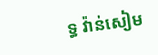ទ្ធ វ៉ាន់សៀម